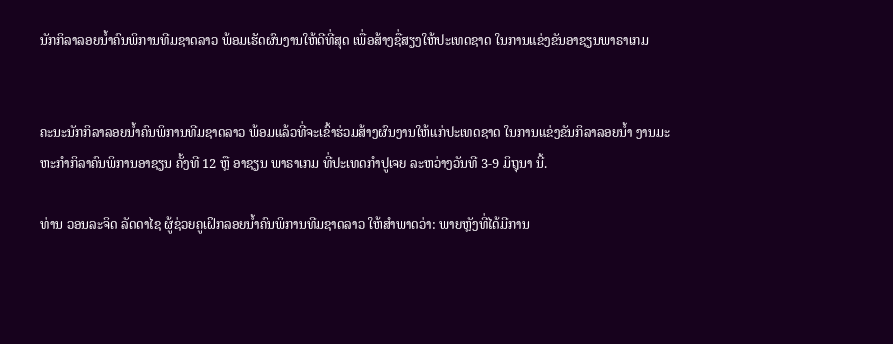ນັກກິລາລອຍນໍ້າຄົນພິການທີມຊາດລາວ ພ້ອມເຮັດຜົນງານໃຫ້ດີທີ່ສຸດ ເພື່ອສ້າງຊື່ສຽງໃຫ້ປະເທດຊາດ ໃນການແຂ່ງຂັນອາຊຽນພາຣາເກມ


ຄະນະນັກກິລາລອຍນໍ້າຄົນພິການທີມຊາດລາວ ພ້ອມແລ້ວທີ່ຈະເຂົ້າຮ່ວມສ້າງຜົນງານໃຫ້ແກ່ປະເທດຊາດ ໃນການແຂ່ງຂັນກິລາລອຍນ້ຳ ງານມະຫະກຳກິລາຄົນພິການອາຊຽນ ຄັ້ງທີ 12 ຫຼື ອາຊຽນ ພາຣາເກມ ທີ່ປະເທດກຳປູເຈຍ ລະຫວ່າງວັນທີ 3-9 ມິຖຸນາ ນີ້.

ທ່ານ ວອນລະຈິດ ລັດດາໄຊ ຜູ້ຊ່ວຍຄູເຝິກລອຍນໍ້າຄົນພິການທີມຊາດລາວ ໃຫ້ສຳພາດວ່າ: ພາຍຫຼັງທີ່ໄດ້ມີການ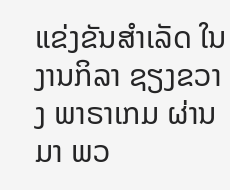ແຂ່ງຂັນສຳເລັດ ໃນງານກິລາ ຊຽງຂວາງ ພາຣາເກມ ຜ່ານມາ ພວ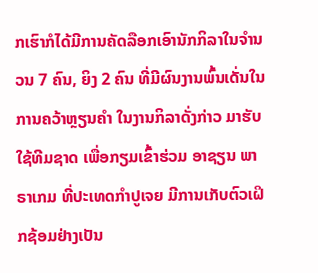ກເຮົາກໍໄດ້ມີການຄັດລືອກເອົານັກກິລາໃນຈຳນວນ 7 ຄົນ, ຍິງ 2 ຄົນ ທີ່ມີຜົນງານພົ້ນເດັ່ນໃນການຄວ້າຫຼຽນຄຳ ໃນງານກິລາດັ່ງກ່າວ ມາຮັບໃຊ້ທີມຊາດ ເພື່ອກຽມເຂົ້າຮ່ວມ ອາຊຽນ ພາຣາເກມ ທີ່ປະເທດກຳປູເຈຍ ມີການເກັບຕົວເຝິກຊ້ອມຢ່າງເປັນ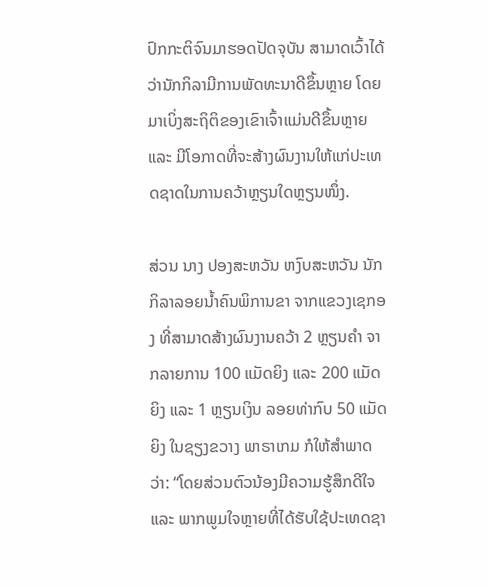ປົກກະຕິຈົນມາຮອດປັດຈຸບັນ ສາມາດເວົ້າໄດ້ວ່ານັກກິລາມີການພັດທະນາດີຂຶ້ນຫຼາຍ ໂດຍມາເບິ່ງສະຖິຕິຂອງເຂົາເຈົ້າແມ່ນດີຂຶ້ນຫຼາຍ ແລະ ມີໂອກາດທີ່ຈະສ້າງຜົນງານໃຫ້ແກ່ປະເທດຊາດໃນການຄວ້າຫຼຽນໃດຫຼຽນໜຶ່ງ.

ສ່ວນ ນາງ ປອງສະຫວັນ ຫງົບສະຫວັນ ນັກກິລາລອຍນໍ້າຄົນພິການຂາ ຈາກແຂວງເຊກອງ ທີ່ສາມາດສ້າງຜົນງານຄວ້າ 2 ຫຼຽນຄຳ ຈາກລາຍການ 100 ແມັດຍິງ ແລະ 200 ແມັດຍິງ ແລະ 1 ຫຼຽນເງິນ ລອຍທ່າກົບ 50 ແມັດຍິງ ໃນຊຽງຂວາງ ພາຣາເກມ ກໍໃຫ້ສຳພາດວ່າ: “ໂດຍສ່ວນຕົວນ້ອງມີຄວາມຮູ້ສຶກດີໃຈ ແລະ ພາກພູມໃຈຫຼາຍທີ່ໄດ້ຮັບໃຊ້ປະເທດຊາ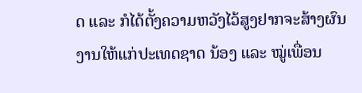ດ ແລະ ກໍໄດ້ຕັ້ງຄວາມຫວັງໄວ້ສູງຢາກຈະສ້າງຜົນງານໃຫ້ແກ່ປະເທດຊາດ ນ້ອງ ແລະ ໝູ່ເພື່ອນ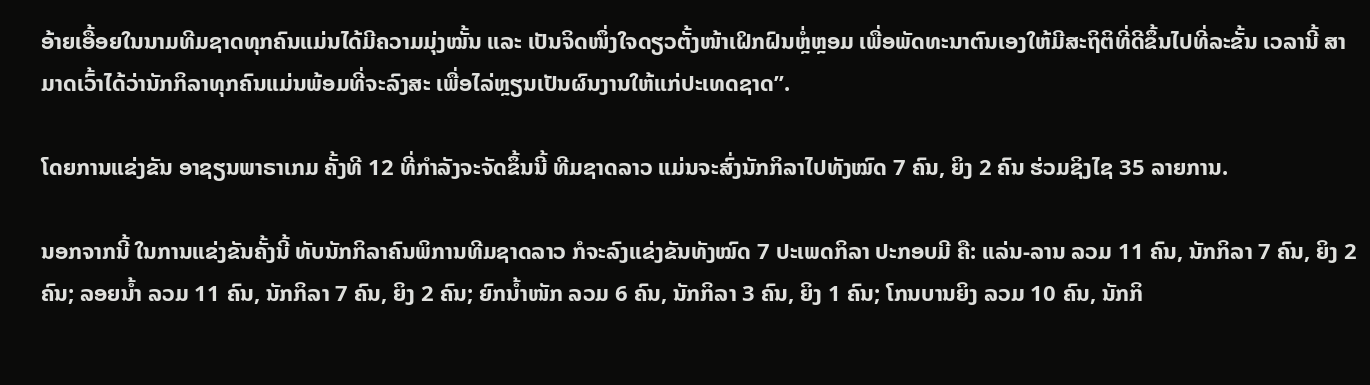ອ້າຍເອື້ອຍໃນນາມທີມຊາດທຸກຄົນແມ່ນໄດ້ມີຄວາມມຸ່ງໝັ້ນ ແລະ ເປັນຈິດໜຶ່ງໃຈດຽວຕັ້ງໜ້າເຝິກຝົນຫຼໍ່ຫຼອມ ເພື່ອພັດທະນາຕົນເອງໃຫ້ມີສະຖິຕິທີ່ດີຂຶ້ນໄປທີ່ລະຂັ້ນ ເວລານີ້ ສາມາດເວົ້າໄດ້ວ່ານັກກິລາທຸກຄົນແມ່ນພ້ອມທີ່ຈະລົງສະ ເພື່ອໄລ່ຫຼຽນເປັນຜົນງານໃຫ້ແກ່ປະເທດຊາດ”.

ໂດຍການແຂ່ງຂັນ ອາຊຽນພາຣາເກມ ຄັ້ງທີ 12 ທີ່ກຳລັງຈະຈັດຂຶ້ນນີ້ ທີມຊາດລາວ ແມ່ນຈະສົ່ງນັກກິລາໄປທັງໝົດ 7 ຄົນ, ຍິງ 2 ຄົນ ຮ່ວມຊິງໄຊ 35 ລາຍການ.

ນອກຈາກນີ້ ໃນການແຂ່ງຂັນຄັ້ງນີ້ ທັບນັກກິລາຄົນພິການທີມຊາດລາວ ກໍຈະລົງແຂ່ງຂັນທັງໝົດ 7 ປະເພດກິລາ ປະກອບມີ ຄື: ແລ່ນ-ລານ ລວມ 11 ຄົນ, ນັກກິລາ 7 ຄົນ, ຍິງ 2 ຄົນ; ລອຍນ້ຳ ລວມ 11 ຄົນ, ນັກກິລາ 7 ຄົນ, ຍິງ 2 ຄົນ; ຍົກນ້ຳໜັກ ລວມ 6 ຄົນ, ນັກກິລາ 3 ຄົນ, ຍິງ 1 ຄົນ; ໂກນບານຍິງ ລວມ 10 ຄົນ, ນັກກິ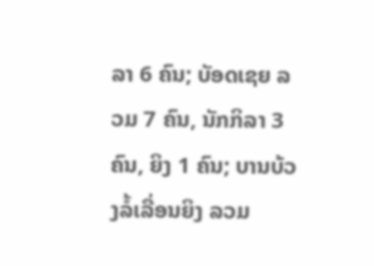ລາ 6 ຄົນ; ບັອດເຊຍ ລວມ 7 ຄົນ, ນັກກິລາ 3 ຄົນ, ຍິງ 1 ຄົນ; ບານບ້ວງລໍ້ເລື່ອນຍິງ ລວມ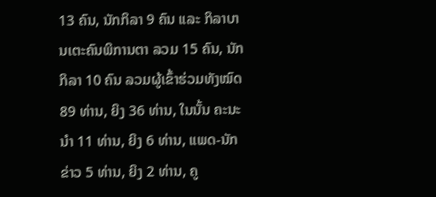13 ຄົນ, ນັກກິລາ 9 ຄົນ ແລະ ກິລາບານເຕະຄົນພິການຕາ ລວມ 15 ຄົນ, ນັກກິລາ 10 ຄົນ ລວມຜູ້ເຂົ້າຮ່ວມທັງໝົດ 89 ທ່ານ, ຍິງ 36 ທ່ານ, ໃນນັ້ນ ຄະນະນຳ 11 ທ່ານ, ຍິງ 6 ທ່ານ, ແພດ-ນັກຂ່າວ 5 ທ່ານ, ຍິງ 2 ທ່ານ, ຄູ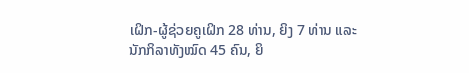ເຝິກ-ຜູ້ຊ່ວຍຄູເຝິກ 28 ທ່ານ, ຍິງ 7 ທ່ານ ແລະ ນັກກິລາທັງໝົດ 45 ຄົນ, ຍິ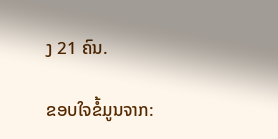ງ 21 ຄົນ.

ຂອບໃຈຂໍ້ມູນຈາກ: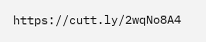https://cutt.ly/2wqNo8A4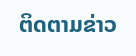ຕິດຕາມຂ່າວ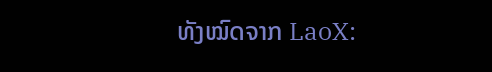ທັງໝົດຈາກ LaoX: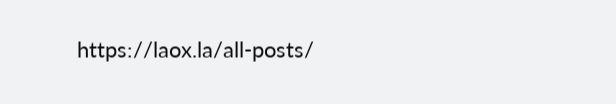https://laox.la/all-posts/